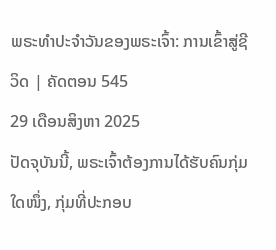ພຣະທຳປະຈຳວັນຂອງພຣະເຈົ້າ: ການເຂົ້າສູ່ຊີວິດ | ຄັດຕອນ 545
29 ເດືອນສິງຫາ 2025
ປັດຈຸບັນນີ້, ພຣະເຈົ້າຕ້ອງການໄດ້ຮັບຄົນກຸ່ມໃດໜຶ່ງ, ກຸ່ມທີ່ປະກອບ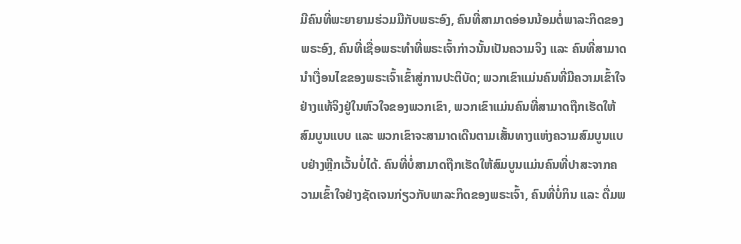ມີຄົນທີ່ພະຍາຍາມຮ່ວມມືກັບພຣະອົງ, ຄົນທີ່ສາມາດອ່ອນນ້ອມຕໍ່ພາລະກິດຂອງພຣະອົງ, ຄົນທີ່ເຊື່ອພຣະທຳທີ່ພຣະເຈົ້າກ່າວນັ້ນເປັນຄວາມຈິງ ແລະ ຄົນທີ່ສາມາດນໍາເງື່ອນໄຂຂອງພຣະເຈົ້າເຂົ້າສູ່ການປະຕິບັດ; ພວກເຂົາແມ່ນຄົນທີ່ມີຄວາມເຂົ້າໃຈຢ່າງແທ້ຈິງຢູ່ໃນຫົວໃຈຂອງພວກເຂົາ, ພວກເຂົາແມ່ນຄົນທີ່ສາມາດຖືກເຮັດໃຫ້ສົມບູນແບບ ແລະ ພວກເຂົາຈະສາມາດເດີນຕາມເສັ້ນທາງແຫ່ງຄວາມສົມບູນແບບຢ່າງຫຼີກເວັ້ນບໍ່ໄດ້. ຄົນທີ່ບໍ່ສາມາດຖືກເຮັດໃຫ້ສົມບູນແມ່ນຄົນທີ່ປາສະຈາກຄວາມເຂົ້າໃຈຢ່າງຊັດເຈນກ່ຽວກັບພາລະກິດຂອງພຣະເຈົ້າ, ຄົນທີ່ບໍ່ກິນ ແລະ ດື່ມພ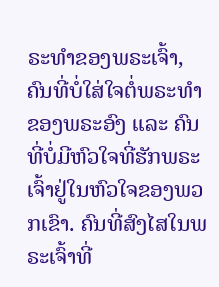ຣະທຳຂອງພຣະເຈົ້າ, ຄົນທີ່ບໍ່ໃສ່ໃຈຕໍ່ພຣະທຳຂອງພຣະອົງ ແລະ ຄົນທີ່ບໍ່ມີຫົວໃຈທີ່ຮັກພຣະເຈົ້າຢູ່ໃນຫົວໃຈຂອງພວກເຂົາ. ຄົນທີ່ສົງໄສໃນພຣະເຈົ້າທີ່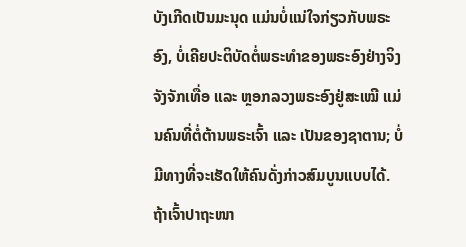ບັງເກີດເປັນມະນຸດ ແມ່ນບໍ່ແນ່ໃຈກ່ຽວກັບພຣະອົງ, ບໍ່ເຄີຍປະຕິບັດຕໍ່ພຣະທຳຂອງພຣະອົງຢ່າງຈິງຈັງຈັກເທື່ອ ແລະ ຫຼອກລວງພຣະອົງຢູ່ສະເໝີ ແມ່ນຄົນທີ່ຕໍ່ຕ້ານພຣະເຈົ້າ ແລະ ເປັນຂອງຊາຕານ; ບໍ່ມີທາງທີ່ຈະເຮັດໃຫ້ຄົນດັ່ງກ່າວສົມບູນແບບໄດ້.
ຖ້າເຈົ້າປາຖະໜາ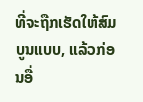ທີ່ຈະຖືກເຮັດໃຫ້ສົມບູນແບບ, ແລ້ວກ່ອນອື່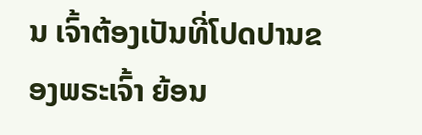ນ ເຈົ້າຕ້ອງເປັນທີ່ໂປດປານຂອງພຣະເຈົ້າ ຍ້ອນ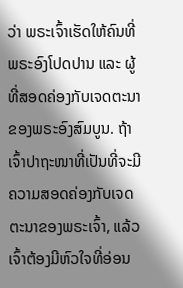ວ່າ ພຣະເຈົ້າເຮັດໃຫ້ຄົນທີ່ພຣະອົງໂປດປານ ແລະ ຜູ້ທີ່ສອດຄ່ອງກັບເຈດຕະນາຂອງພຣະອົງສົມບູນ. ຖ້າເຈົ້າປາຖະໜາທີ່ເປັນທີ່ຈະມີຄວາມສອດຄ່ອງກັບເຈດຕະນາຂອງພຣະເຈົ້າ, ແລ້ວເຈົ້າຕ້ອງມີຫົວໃຈທີ່ອ່ອນ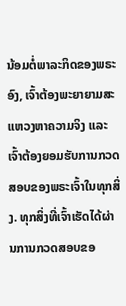ນ້ອມຕໍ່ພາລະກິດຂອງພຣະອົງ, ເຈົ້າຕ້ອງພະຍາຍາມສະແຫວງຫາຄວາມຈິງ ແລະ ເຈົ້າຕ້ອງຍອມຮັບການກວດສອບຂອງພຣະເຈົ້າໃນທຸກສິ່ງ. ທຸກສິ່ງທີ່ເຈົ້າເຮັດໄດ້ຜ່ານການກວດສອບຂອ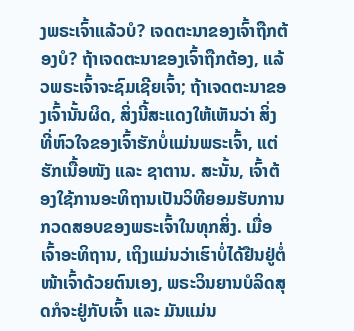ງພຣະເຈົ້າແລ້ວບໍ? ເຈດຕະນາຂອງເຈົ້າຖືກຕ້ອງບໍ? ຖ້າເຈດຕະນາຂອງເຈົ້າຖືກຕ້ອງ, ແລ້ວພຣະເຈົ້າຈະຊົມເຊີຍເຈົ້າ; ຖ້າເຈດຕະນາຂອງເຈົ້ານັ້ນຜິດ, ສິ່ງນີ້ສະແດງໃຫ້ເຫັນວ່າ ສິ່ງທີ່ຫົວໃຈຂອງເຈົ້າຮັກບໍ່ແມ່ນພຣະເຈົ້າ, ແຕ່ຮັກເນື້ອໜັງ ແລະ ຊາຕານ. ສະນັ້ນ, ເຈົ້າຕ້ອງໃຊ້ການອະທິຖານເປັນວິທີຍອມຮັບການກວດສອບຂອງພຣະເຈົ້າໃນທຸກສິ່ງ. ເມື່ອເຈົ້າອະທິຖານ, ເຖິງແມ່ນວ່າເຮົາບໍ່ໄດ້ຢືນຢູ່ຕໍ່ໜ້າເຈົ້າດ້ວຍຕົນເອງ, ພຣະວິນຍານບໍລິດສຸດກໍຈະຢູ່ກັບເຈົ້າ ແລະ ມັນແມ່ນ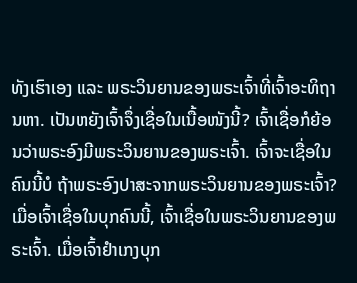ທັງເຮົາເອງ ແລະ ພຣະວິນຍານຂອງພຣະເຈົ້າທີ່ເຈົ້າອະທິຖານຫາ. ເປັນຫຍັງເຈົ້າຈຶ່ງເຊື່ອໃນເນື້ອໜັງນີ້? ເຈົ້າເຊື່ອກໍຍ້ອນວ່າພຣະອົງມີພຣະວິນຍານຂອງພຣະເຈົ້າ. ເຈົ້າຈະເຊື່ອໃນຄົນນີ້ບໍ ຖ້າພຣະອົງປາສະຈາກພຣະວິນຍານຂອງພຣະເຈົ້າ? ເມື່ອເຈົ້າເຊື່ອໃນບຸກຄົນນີ້, ເຈົ້າເຊື່ອໃນພຣະວິນຍານຂອງພຣະເຈົ້າ. ເມື່ອເຈົ້າຢໍາເກງບຸກ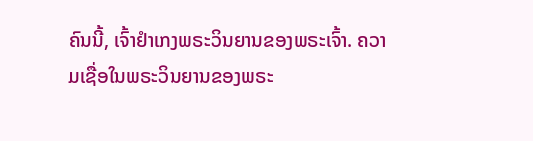ຄົນນີ້, ເຈົ້າຢໍາເກງພຣະວິນຍານຂອງພຣະເຈົ້າ. ຄວາມເຊື່ອໃນພຣະວິນຍານຂອງພຣະ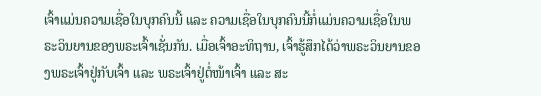ເຈົ້າແມ່ນຄວາມເຊື່ອໃນບຸກຄົນນີ້ ແລະ ຄວາມເຊື່ອໃນບຸກຄົນນີ້ກໍ່ແມ່ນຄວາມເຊື່ອໃນພຣະວິນຍານຂອງພຣະເຈົ້າເຊັ່ນກັນ. ເມື່ອເຈົ້າອະທິຖານ, ເຈົ້າຮູ້ສຶກໄດ້ວ່າພຣະວິນຍານຂອງພຣະເຈົ້າຢູ່ກັບເຈົ້າ ແລະ ພຣະເຈົ້າຢູ່ຕໍ່ໜ້າເຈົ້າ ແລະ ສະ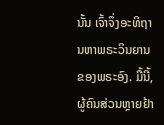ນັ້ນ ເຈົ້າຈຶ່ງອະທິຖານຫາພຣະວິນຍານຂອງພຣະອົງ. ມື້ນີ້, ຜູ້ຄົນສ່ວນຫຼາຍຢ້າ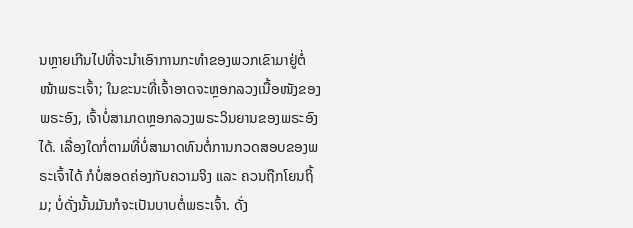ນຫຼາຍເກີນໄປທີ່ຈະນຳເອົາການກະທຳຂອງພວກເຂົາມາຢູ່ຕໍ່ໜ້າພຣະເຈົ້າ; ໃນຂະນະທີ່ເຈົ້າອາດຈະຫຼອກລວງເນື້ອໜັງຂອງພຣະອົງ, ເຈົ້າບໍ່ສາມາດຫຼອກລວງພຣະວິນຍານຂອງພຣະອົງໄດ້. ເລື່ອງໃດກໍ່ຕາມທີ່ບໍ່ສາມາດທົນຕໍ່ການກວດສອບຂອງພຣະເຈົ້າໄດ້ ກໍບໍ່ສອດຄ່ອງກັບຄວາມຈິງ ແລະ ຄວນຖືກໂຍນຖິ້ມ; ບໍ່ດັ່ງນັ້ນມັນກໍຈະເປັນບາບຕໍ່ພຣະເຈົ້າ. ດັ່ງ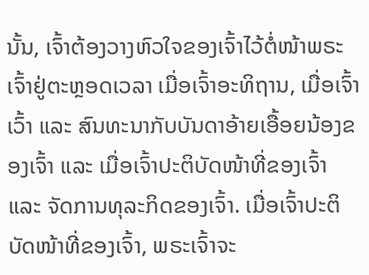ນັ້ນ, ເຈົ້າຕ້ອງວາງຫົວໃຈຂອງເຈົ້າໄວ້ຕໍ່ໜ້າພຣະເຈົ້າຢູ່ຕະຫຼອດເວລາ ເມື່ອເຈົ້າອະທິຖານ, ເມື່ອເຈົ້າເວົ້າ ແລະ ສົນທະນາກັບບັນດາອ້າຍເອື້ອຍນ້ອງຂອງເຈົ້າ ແລະ ເມື່ອເຈົ້າປະຕິບັດໜ້າທີ່ຂອງເຈົ້າ ແລະ ຈັດການທຸລະກິດຂອງເຈົ້າ. ເມື່ອເຈົ້າປະຕິບັດໜ້າທີ່ຂອງເຈົ້າ, ພຣະເຈົ້າຈະ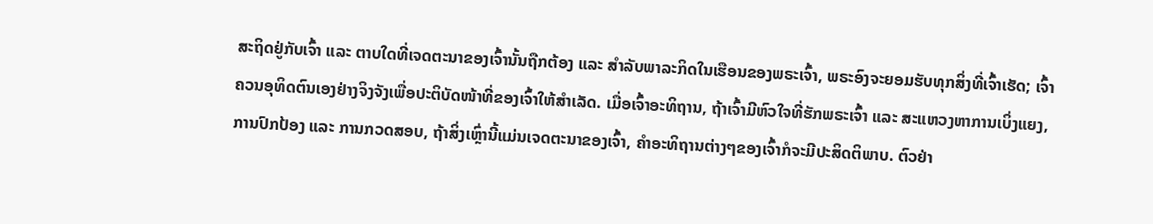ສະຖິດຢູ່ກັບເຈົ້າ ແລະ ຕາບໃດທີ່ເຈດຕະນາຂອງເຈົ້ານັ້ນຖືກຕ້ອງ ແລະ ສຳລັບພາລະກິດໃນເຮືອນຂອງພຣະເຈົ້າ, ພຣະອົງຈະຍອມຮັບທຸກສິ່ງທີ່ເຈົ້າເຮັດ; ເຈົ້າຄວນອຸທິດຕົນເອງຢ່າງຈິງຈັງເພື່ອປະຕິບັດໜ້າທີ່ຂອງເຈົ້າໃຫ້ສໍາເລັດ. ເມື່ອເຈົ້າອະທິຖານ, ຖ້າເຈົ້າມີຫົວໃຈທີ່ຮັກພຣະເຈົ້າ ແລະ ສະແຫວງຫາການເບິ່ງແຍງ, ການປົກປ້ອງ ແລະ ການກວດສອບ, ຖ້າສິ່ງເຫຼົ່ານີ້ແມ່ນເຈດຕະນາຂອງເຈົ້າ, ຄຳອະທິຖານຕ່າງໆຂອງເຈົ້າກໍຈະມີປະສິດຕິພາບ. ຕົວຢ່າ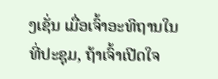ງເຊັ່ນ ເມື່ອເຈົ້າອະທິຖານໃນທີ່ປະຊຸມ, ຖ້າເຈົ້າເປີດໃຈ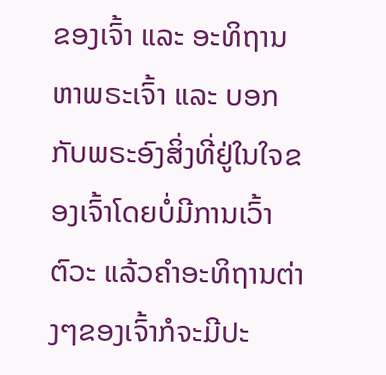ຂອງເຈົ້າ ແລະ ອະທິຖານຫາພຣະເຈົ້າ ແລະ ບອກກັບພຣະອົງສິ່ງທີ່ຢູ່ໃນໃຈຂອງເຈົ້າໂດຍບໍ່ມີການເວົ້າຕົວະ ແລ້ວຄຳອະທິຖານຕ່າງໆຂອງເຈົ້າກໍຈະມີປະ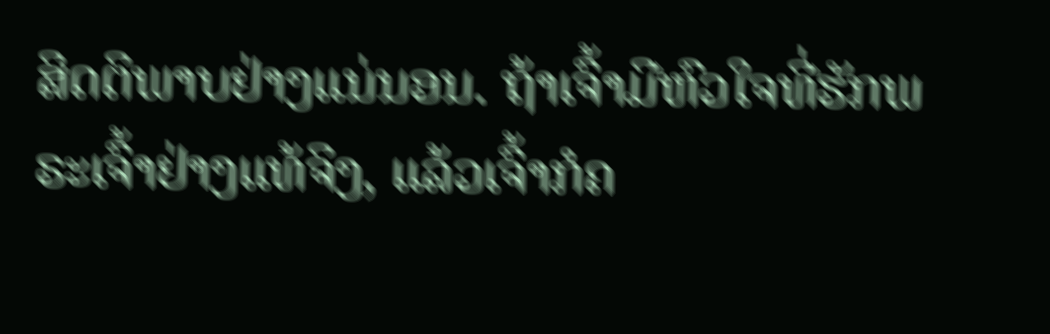ສິດຕິພາບຢ່າງແນ່ນອນ. ຖ້າເຈົ້າມີຫົວໃຈທີ່ຮັກພຣະເຈົ້າຢ່າງແທ້ຈິງ, ແລ້ວເຈົ້າກໍຄ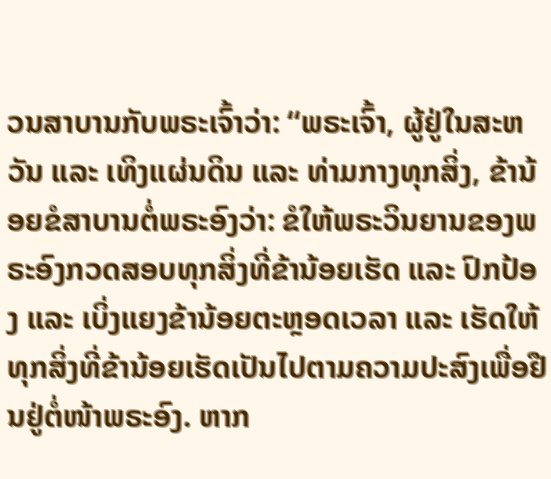ວນສາບານກັບພຣະເຈົ້າວ່າ: “ພຣະເຈົ້າ, ຜູ້ຢູ່ໃນສະຫວັນ ແລະ ເທິງແຜ່ນດິນ ແລະ ທ່າມກາງທຸກສິ່ງ, ຂ້ານ້ອຍຂໍສາບານຕໍ່ພຣະອົງວ່າ: ຂໍໃຫ້ພຣະວິນຍານຂອງພຣະອົງກວດສອບທຸກສິ່ງທີ່ຂ້ານ້ອຍເຮັດ ແລະ ປົກປ້ອງ ແລະ ເບິ່ງແຍງຂ້ານ້ອຍຕະຫຼອດເວລາ ແລະ ເຮັດໃຫ້ທຸກສິ່ງທີ່ຂ້ານ້ອຍເຮັດເປັນໄປຕາມຄວາມປະສົງເພື່ອຢືນຢູ່ຕໍ່ໜ້າພຣະອົງ. ຫາກ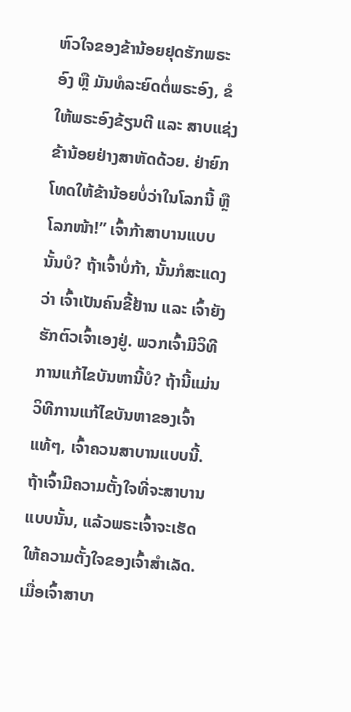ຫົວໃຈຂອງຂ້ານ້ອຍຢຸດຮັກພຣະອົງ ຫຼື ມັນທໍລະຍົດຕໍ່ພຣະອົງ, ຂໍໃຫ້ພຣະອົງຂ້ຽນຕີ ແລະ ສາບແຊ່ງຂ້ານ້ອຍຢ່າງສາຫັດດ້ວຍ. ຢ່າຍົກໂທດໃຫ້ຂ້ານ້ອຍບໍ່ວ່າໃນໂລກນີ້ ຫຼື ໂລກໜ້າ!” ເຈົ້າກ້າສາບານແບບນັ້ນບໍ? ຖ້າເຈົ້າບໍ່ກ້າ, ນັ້ນກໍສະແດງວ່າ ເຈົ້າເປັນຄົນຂີ້ຢ້ານ ແລະ ເຈົ້າຍັງຮັກຕົວເຈົ້າເອງຢູ່. ພວກເຈົ້າມີວິທີການແກ້ໄຂບັນຫານີ້ບໍ? ຖ້ານີ້ແມ່ນວິທີການແກ້ໄຂບັນຫາຂອງເຈົ້າແທ້ໆ, ເຈົ້າຄວນສາບານແບບນີ້. ຖ້າເຈົ້າມີຄວາມຕັ້ງໃຈທີ່ຈະສາບານແບບນັ້ນ, ແລ້ວພຣະເຈົ້າຈະເຮັດໃຫ້ຄວາມຕັ້ງໃຈຂອງເຈົ້າສຳເລັດ. ເມື່ອເຈົ້າສາບາ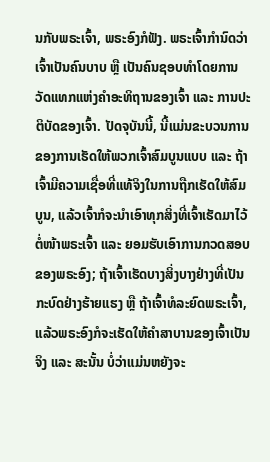ນກັບພຣະເຈົ້າ, ພຣະອົງກໍຟັງ. ພຣະເຈົ້າກຳນົດວ່າເຈົ້າເປັນຄົນບາບ ຫຼື ເປັນຄົນຊອບທຳໂດຍການວັດແທກແຫ່ງຄຳອະທິຖານຂອງເຈົ້າ ແລະ ການປະຕິບັດຂອງເຈົ້າ. ປັດຈຸບັນນີ້, ນີ້ແມ່ນຂະບວນການຂອງການເຮັດໃຫ້ພວກເຈົ້າສົມບູນແບບ ແລະ ຖ້າເຈົ້າມີຄວາມເຊື່ອທີ່ແທ້ຈິງໃນການຖືກເຮັດໃຫ້ສົມບູນ, ແລ້ວເຈົ້າກໍຈະນຳເອົາທຸກສິ່ງທີ່ເຈົ້າເຮັດມາໄວ້ຕໍ່ໜ້າພຣະເຈົ້າ ແລະ ຍອມຮັບເອົາການກວດສອບຂອງພຣະອົງ; ຖ້າເຈົ້າເຮັດບາງສິ່ງບາງຢ່າງທີ່ເປັນກະບົດຢ່າງຮ້າຍແຮງ ຫຼື ຖ້າເຈົ້າທໍລະຍົດພຣະເຈົ້າ, ແລ້ວພຣະອົງກໍຈະເຮັດໃຫ້ຄໍາສາບານຂອງເຈົ້າເປັນຈິງ ແລະ ສະນັ້ນ ບໍ່ວ່າແມ່ນຫຍັງຈະ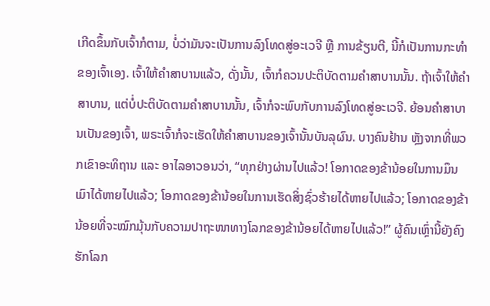ເກີດຂຶ້ນກັບເຈົ້າກໍຕາມ, ບໍ່ວ່າມັນຈະເປັນການລົງໂທດສູ່ອະເວຈີ ຫຼື ການຂ້ຽນຕີ, ນີ້ກໍເປັນການກະທຳຂອງເຈົ້າເອງ. ເຈົ້າໃຫ້ຄຳສາບານແລ້ວ, ດັ່ງນັ້ນ, ເຈົ້າກໍຄວນປະຕິບັດຕາມຄຳສາບານນັ້ນ. ຖ້າເຈົ້າໃຫ້ຄຳສາບານ, ແຕ່ບໍ່ປະຕິບັດຕາມຄຳສາບານນັ້ນ, ເຈົ້າກໍຈະພົບກັບການລົງໂທດສູ່ອະເວຈີ. ຍ້ອນຄໍາສາບານເປັນຂອງເຈົ້າ, ພຣະເຈົ້າກໍຈະເຮັດໃຫ້ຄໍາສາບານຂອງເຈົ້ານັ້ນບັນລຸຜົນ. ບາງຄົນຢ້ານ ຫຼັງຈາກທີ່ພວກເຂົາອະທິຖານ ແລະ ອາໄລອາວອນວ່າ, “ທຸກຢ່າງຜ່ານໄປແລ້ວ! ໂອກາດຂອງຂ້ານ້ອຍໃນການມຶນເມົາໄດ້ຫາຍໄປແລ້ວ; ໂອກາດຂອງຂ້ານ້ອຍໃນການເຮັດສິ່ງຊົ່ວຮ້າຍໄດ້ຫາຍໄປແລ້ວ; ໂອກາດຂອງຂ້ານ້ອຍທີ່ຈະໝົກມຸ້ນກັບຄວາມປາຖະໜາທາງໂລກຂອງຂ້ານ້ອຍໄດ້ຫາຍໄປແລ້ວ!” ຜູ້ຄົນເຫຼົ່ານີ້ຍັງຄົງຮັກໂລກ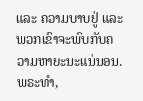ແລະ ຄວາມບາບຢູ່ ແລະ ພວກເຂົາຈະພົບກັບຄວາມຫາຍະນະແນ່ນອນ.
ພຣະທຳ,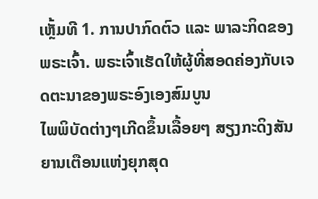ເຫຼັ້ມທີ 1. ການປາກົດຕົວ ແລະ ພາລະກິດຂອງພຣະເຈົ້າ. ພຣະເຈົ້າເຮັດໃຫ້ຜູ້ທີ່ສອດຄ່ອງກັບເຈດຕະນາຂອງພຣະອົງເອງສົມບູນ
ໄພພິບັດຕ່າງໆເກີດຂຶ້ນເລື້ອຍໆ ສຽງກະດິງສັນຍານເຕືອນແຫ່ງຍຸກສຸດ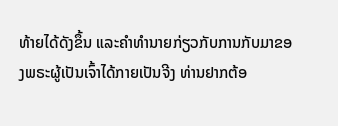ທ້າຍໄດ້ດັງຂຶ້ນ ແລະຄໍາທໍານາຍກ່ຽວກັບການກັບມາຂອງພຣະຜູ້ເປັນເຈົ້າໄດ້ກາຍເປັນຈີງ ທ່ານຢາກຕ້ອ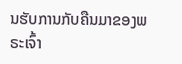ນຮັບການກັບຄືນມາຂອງພຣະເຈົ້າ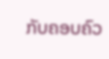ກັບຄອບຄົວ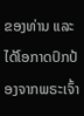ຂອງທ່ານ ແລະໄດ້ໂອກາດປົກປ້ອງຈາກພຣະເຈົ້າ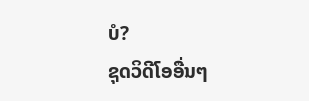ບໍ?
ຊຸດວິດີໂອອື່ນໆ